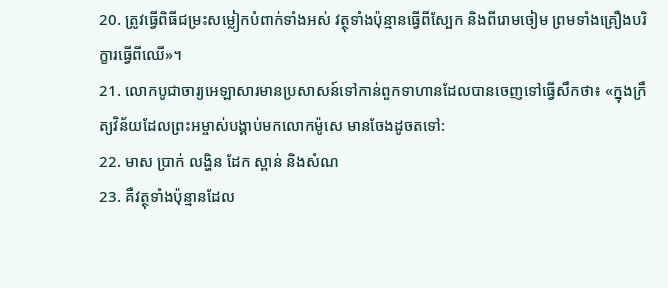20. ត្រូវធ្វើពិធីជម្រះសម្លៀកបំពាក់ទាំងអស់ វត្ថុទាំងប៉ុន្មានធ្វើពីស្បែក និងពីរោមចៀម ព្រមទាំងគ្រឿងបរិក្ខារធ្វើពីឈើ»។
21. លោកបូជាចារ្យអេឡាសារមានប្រសាសន៍ទៅកាន់ពួកទាហានដែលបានចេញទៅធ្វើសឹកថា៖ «ក្នុងក្រឹត្យវិន័យដែលព្រះអម្ចាស់បង្គាប់មកលោកម៉ូសេ មានចែងដូចតទៅ:
22. មាស ប្រាក់ លង្ហិន ដែក ស្ពាន់ និងសំណ
23. គឺវត្ថុទាំងប៉ុន្មានដែល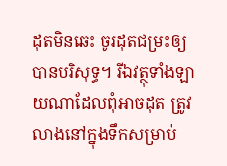ដុតមិនឆេះ ចូរដុតជម្រះឲ្យបានបរិសុទ្ធ។ រីឯវត្ថុទាំងឡាយណាដែលពុំអាចដុត ត្រូវលាងនៅក្នុងទឹកសម្រាប់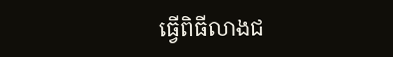ធ្វើពិធីលាងជ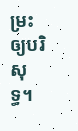ម្រះឲ្យបរិសុទ្ធ។